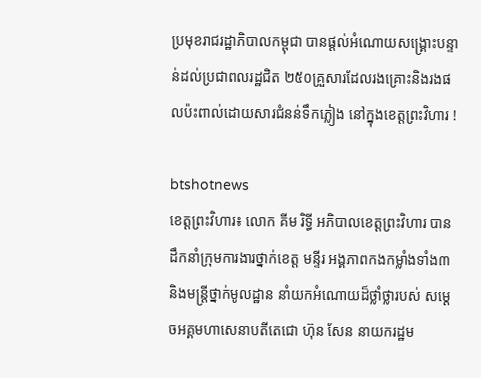ប្រមុខរាជរដ្ឋាភិបាលកម្ពុជា បានផ្ដល់អំណោយសង្គ្រោះបន្ទាន់ដល់ប្រជាពលរដ្ឋជិត ២៥០គ្រួសារដែលរងគ្រោះនិងរងផលប៉ះពាល់ដោយសារជំនន់ទឹកភ្លៀង នៅក្នុងខេត្តព្រះវិហារ !

btshotnews
ខេត្តព្រះវិហារ៖ លោក គីម រិទ្ធី អភិបាលខេត្តព្រះវិហារ បានដឹកនាំក្រុមការងារថ្នាក់ខេត្ត មន្ទីរ អង្គភាពកងកម្លាំងទាំង៣ និងមន្ត្រីថ្នាក់មូលដ្ឋាន នាំយកអំណោយដ៏ថ្លាំថ្លារបស់ សម្តេចអគ្គមហាសេនាបតីតេជោ ហ៊ុន សែន នាយករដ្ឋម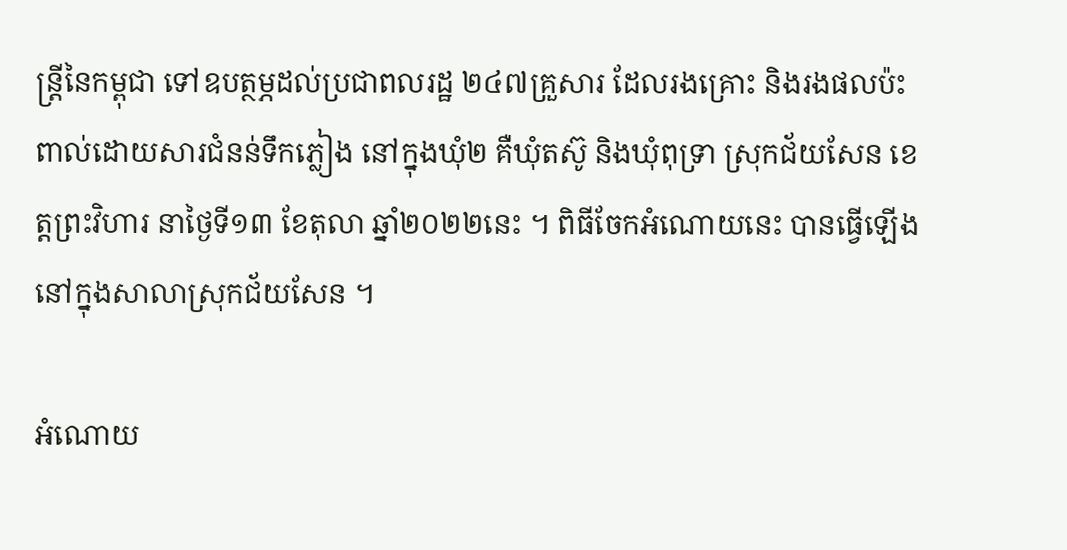ន្ត្រីនៃកម្ពុជា ទៅឧបត្ថម្ភដល់ប្រជាពលរដ្ឋ ២៤៧គ្រួសារ ដែលរងគ្រោះ និងរងផលប៉ះពាល់ដោយសារជំនន់ទឹកភ្លៀង នៅក្នុងឃុំ២ គឺឃុំតស៊ូ និងឃុំពុទ្រា ស្រុកជ័យសែន ខេត្តព្រះវិហារ នាថ្ងៃទី១៣ ខែតុលា ឆ្នាំ២០២២នេះ ។ ពិធីចែកអំណោយនេះ បានធ្វើឡើងនៅក្នុងសាលាស្រុកជ័យសែន ។

អំណោយ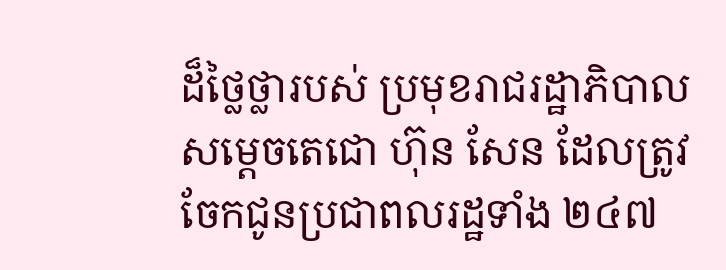ដ៏ថ្លៃថ្លារបស់ ប្រមុខរាជរដ្ឋាភិបាល សម្តេចតេជោ ហ៊ុន សែន ដែលត្រូវចែកជូនប្រជាពលរដ្ឋទាំង ២៤៧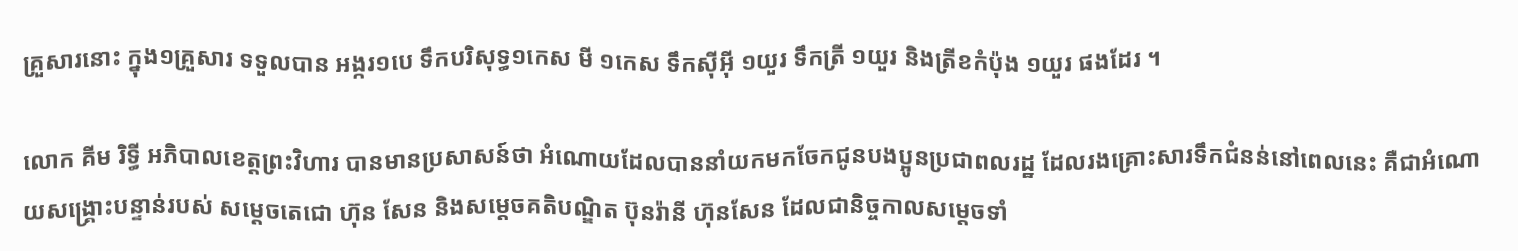គ្រួសារនោះ ក្នុង១គ្រួសារ ទទួលបាន អង្ករ១បេ ទឹកបរិសុទ្ធ១កេស មី ១កេស ទឹកស៊ីអ៊ី ១យួរ ទឹកត្រី ១យួរ និងត្រីខកំប៉ុង ១យួរ ផងដែរ ។

លោក គីម រិទ្ធី អភិបាលខេត្តព្រះវិហារ បានមានប្រសាសន៍ថា អំណោយដែលបាននាំយកមកចែកជូនបងប្អូនប្រជាពលរដ្ឋ ដែលរងគ្រោះសារទឹកជំនន់នៅពេលនេះ គឺជាអំណោយសង្គ្រោះបន្ទាន់របស់ សម្តេចតេជោ ហ៊ុន សែន និងសម្តេចគតិបណ្ឌិត ប៊ុនរ៉ានី ហ៊ុនសែន ដែលជានិច្ចកាលសម្តេចទាំ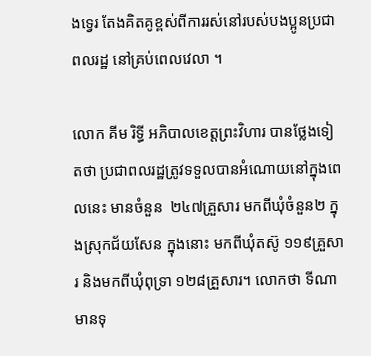ងទ្វេរ តែងគិតគូខ្ពស់ពីការរស់នៅរបស់បងប្អូនប្រជាពលរដ្ឋ នៅគ្រប់ពេលវេលា ។

លោក គីម រិទ្ធី អភិបាលខេត្តព្រះវិហារ បានថ្លែងទៀតថា ប្រជាពលរដ្ឋត្រូវទទួលបានអំណោយនៅក្នុងពេលនេះ មានចំនួន  ២៤៧គ្រួសារ មកពីឃុំចំនួន២ ក្នុងស្រុកជ័យសែន ក្នុងនោះ មកពីឃុំតស៊ូ ១១៩គ្រួសារ និងមកពីឃុំពុទ្រា ១២៨គ្រួសារ។ លោកថា ទីណាមានទុ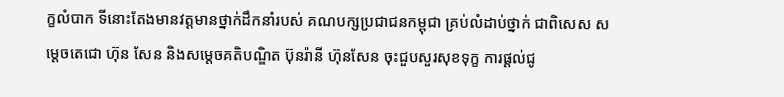ក្ខលំបាក ទីនោះតែងមានវត្តមានថ្នាក់ដឹកនាំរបស់ គណបក្សប្រជាជនកម្ពុជា គ្រប់លំដាប់ថ្នាក់ ជាពិសេស សម្តេចតេជោ ហ៊ុន សែន និងសម្តេចគតិបណ្ឌិត ប៊ុនរ៉ានី ហ៊ុនសែន ចុះជួបសួរសុខទុក្ខ ការផ្តល់ជូ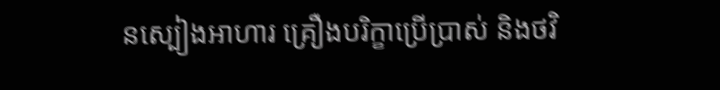នស្បៀងអាហារ គ្រឿងបរិក្ខាប្រើប្រាស់ និងថវិ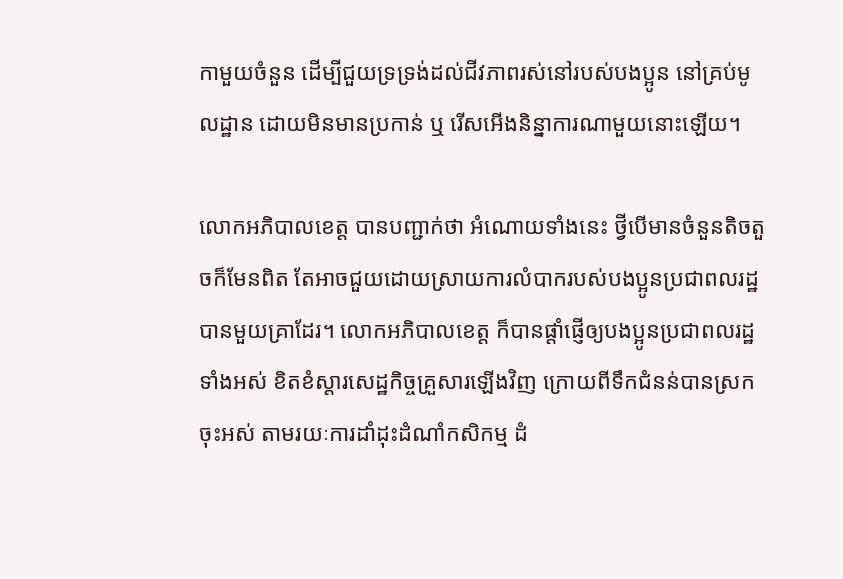កាមួយចំនួន ដើម្បីជួយទ្រទ្រង់ដល់ជីវភាពរស់នៅរបស់បងប្អូន នៅគ្រប់មូលដ្ឋាន ដោយមិនមានប្រកាន់ ឬ រើសអើងនិន្នាការណាមួយនោះឡើយ។

លោកអភិបាលខេត្ត បានបញ្ជាក់ថា អំណោយទាំងនេះ ថ្វីបើមានចំនួនតិចតួចក៏មែនពិត តែអាចជួយដោយស្រាយការលំបាករបស់បងប្អូនប្រជាពលរដ្ឋ បានមួយគ្រាដែរ។ លោកអភិបាលខេត្ត ក៏បានផ្តាំផ្ញើឲ្យបងប្អូនប្រជាពលរដ្ឋទាំងអស់ ខិតខំស្តារសេដ្ឋកិច្ចគ្រួសារឡើងវិញ ក្រោយពីទឹកជំនន់បានស្រកចុះអស់ តាមរយៈការដាំដុះដំណាំកសិកម្ម ដំ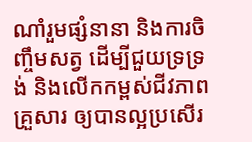ណាំរួមផ្សំនានា និងការចិញ្ចឹមសត្វ ដើម្បីជួយទ្រទ្រង់ និងលើកកម្ពស់ជីវភាពគ្រួសារ ឲ្យបានល្អប្រសើរ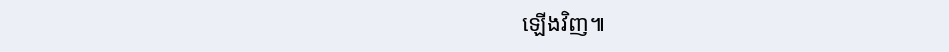ឡើងវិញ៕